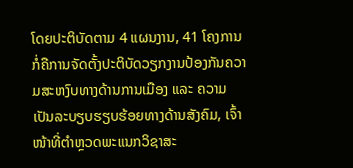ໂດຍປະຕິບັດຕາມ 4 ແຜນງານ, 41 ໂຄງການ ກໍ່ຄືການຈັດຕັ້ງປະຕິບັດວຽກງານປ້ອງກັນຄວາມສະຫງົບທາງດ້ານການເມືອງ ແລະ ຄວາມເປັນລະບຽບຮຽບຮ້ອຍທາງດ້ານສັງຄົມ, ເຈົ້າໜ້າທີ່ຕໍາຫຼວດພະແນກວິຊາສະ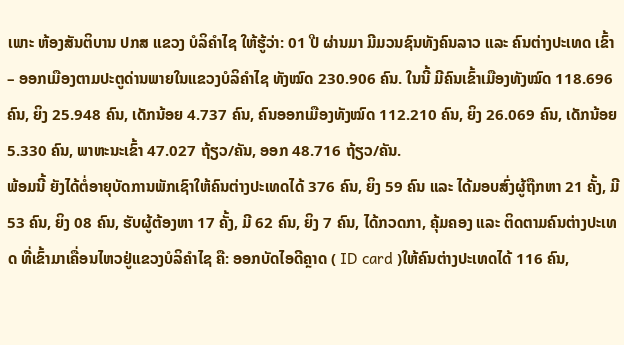ເພາະ ຫ້ອງສັນຕິບານ ປກສ ແຂວງ ບໍລິຄໍາໄຊ ໃຫ້ຮູ້ວ່າ: 01 ປີ ຜ່ານມາ ມີມວນຊົນທັງຄົນລາວ ແລະ ຄົນຕ່າງປະເທດ ເຂົ້າ – ອອກເມືອງຕາມປະຕູດ່ານພາຍໃນແຂວງບໍລິຄໍາໄຊ ທັງໝົດ 230.906 ຄົນ. ໃນນີ້ ມີຄົນເຂົ້າເມືອງທັງໝົດ 118.696 ຄົນ, ຍິງ 25.948 ຄົນ, ເດັກນ້ອຍ 4.737 ຄົນ, ຄົນອອກເມືອງທັງໝົດ 112.210 ຄົນ, ຍິງ 26.069 ຄົນ, ເດັກນ້ອຍ 5.330 ຄົນ, ພາຫະນະເຂົ້າ 47.027 ຖ້ຽວ/ຄັນ, ອອກ 48.716 ຖ້ຽວ/ຄັນ.
ພ້ອມນີ້ ຍັງໄດ້ຕໍ່ອາຍຸບັດການພັກເຊົາໃຫ້ຄົນຕ່າງປະເທດໄດ້ 376 ຄົນ, ຍິງ 59 ຄົນ ແລະ ໄດ້ມອບສົ່ງຜູ້ຖືກຫາ 21 ຄັ້ງ, ມີ 53 ຄົນ, ຍິງ 08 ຄົນ, ຮັບຜູ້ຕ້ອງຫາ 17 ຄັ້ງ, ມີ 62 ຄົນ, ຍິງ 7 ຄົນ, ໄດ້ກວດກາ, ຄຸ້ມຄອງ ແລະ ຕິດຕາມຄົນຕ່າງປະເທດ ທີ່ເຂົ້າມາເຄື່ອນໄຫວຢູ່ແຂວງບໍລິຄຳໄຊ ຄື: ອອກບັດໄອດີຄຼາດ ( ID card )ໃຫ້ຄົນຕ່າງປະເທດໄດ້ 116 ຄົນ,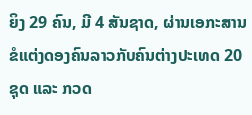ຍິງ 29 ຄົນ, ມີ 4 ສັນຊາດ, ຜ່ານເອກະສານຂໍແຕ່ງດອງຄົນລາວກັບຄົນຕ່າງປະເທດ 20 ຊຸດ ແລະ ກວດ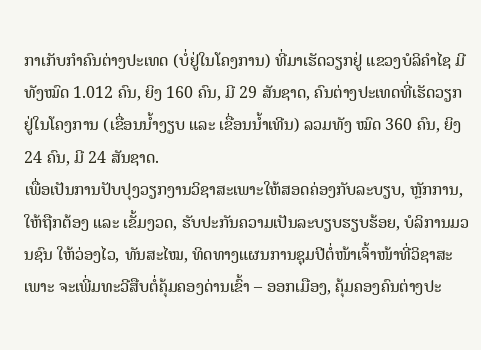ກາເກັບກໍາຄົນຕ່າງປະເທດ (ບໍ່ຢູ່ໃນໂຄງການ) ທີ່ມາເຮັດວຽກຢູ່ ແຂວງບໍລິຄໍາໄຊ ມີທັງໝົດ 1.012 ຄົນ, ຍິງ 160 ຄົນ, ມີ 29 ສັນຊາດ, ຄົນຕ່າງປະເທດທີ່ເຮັດວຽກຢູ່ໃນໂຄງການ (ເຂື່ອນນໍ້າງຽບ ແລະ ເຂື່ອນນໍ້າເທີນ) ລວມທັງ ໝົດ 360 ຄົນ, ຍິງ 24 ຄົນ, ມີ 24 ສັນຊາດ.
ເພື່ອເປັນການປັບປຸງວຽກງານວິຊາສະເພາະໃຫ້ສອດຄ່ອງກັບລະບຽບ, ຫຼັກການ, ໃຫ້ຖືກຕ້ອງ ແລະ ເຂັ້ມງວດ, ຮັບປະກັນຄວາມເປັນລະບຽບຮຽບຮ້ອຍ, ບໍລິການມວນຊົນ ໃຫ້ວ່ອງໄວ, ທັນສະໄໝ, ທິດທາງແຜນການຊຸມປີຕໍ່ໜ້າເຈົ້າໜ້າທີ່ວິຊາສະເພາະ ຈະເພີ່ມທະວີສືບຕໍ່ຄຸ້ມຄອງດ່ານເຂົ້າ – ອອກເມືອງ, ຄຸ້ມຄອງຄົນຕ່າງປະ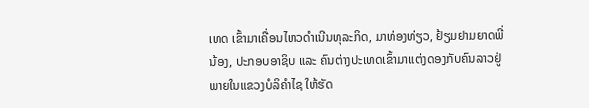ເທດ ເຂົ້າມາເຄື່ອນໄຫວດໍາເນີນທຸລະກິດ, ມາທ່ອງທ່ຽວ, ຢ້ຽມຢາມຍາດພີ່ນ້ອງ, ປະກອບອາຊິບ ແລະ ຄົນຕ່າງປະເທດເຂົ້າມາແຕ່ງດອງກັບຄົນລາວຢູ່ພາຍໃນແຂວງບໍລິຄໍາໄຊ ໃຫ້ຮັດ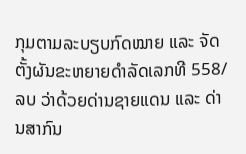ກຸມຕາມລະບຽບກົດໝາຍ ແລະ ຈັດຕັ້ງຜັນຂະຫຍາຍດໍາລັດເລກທີ 558/ລບ ວ່າດ້ວຍດ່ານຊາຍແດນ ແລະ ດ່ານສາກົນ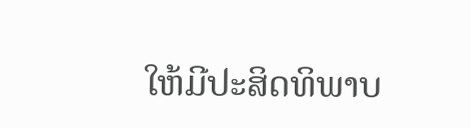ໃຫ້ມີປະສິດທິພາບ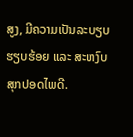ສູງ, ມີຄວາມເປັນລະບຽບຮຽບຮ້ອຍ ແລະ ສະຫງົບສຸກປອດໄພດີ.